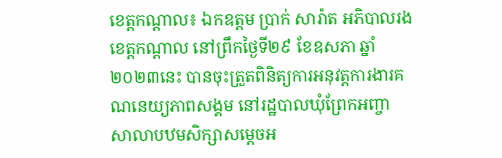ខេត្តកណ្តាល៖ ឯកឧត្តម ប្រាក់ សារ៉ាត អភិបាលរងខេត្តកណ្តាល នៅព្រឹកថ្ងៃទី២៩ ខែឧសភា ឆ្នាំ២០២៣នេះ បានចុះត្រួតពិនិត្យការអនុវត្តការងារគណនេយ្យភាពសង្គម នៅរដ្ឋបាលឃុំព្រែកអញ្ចា សាលាបឋមសិក្សាសម្ដេចអ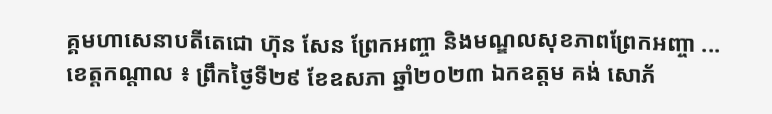គ្គមហាសេនាបតីតេជោ ហ៊ុន សែន ព្រែកអញ្ចា និងមណ្ឌលសុខភាពព្រែកអញ្ចា ...
ខេត្តកណ្តាល ៖ ព្រឹកថ្ងៃទី២៩ ខែឧសភា ឆ្នាំ២០២៣ ឯកឧត្តម គង់ សោភ័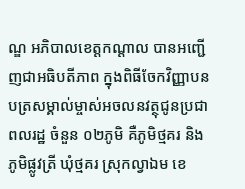ណ្ឌ អភិបាលខេត្តកណ្ដាល បានអញ្ជើញជាអធិបតីភាព ក្នុងពិធីចែកវិញ្ញាបនបត្រសម្គាល់ម្ចាស់អចលនវត្ថុជូនប្រជាពលរដ្ឋ ចំនួន ០២ភូមិ គឺភូមិថ្មគរ និងភូមិផ្លូវត្រី ឃុំថ្មគរ ស្រុកល្វាឯម ខេ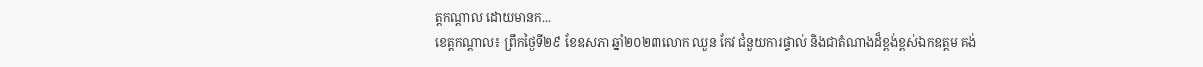ត្ដកណ្ដាល ដោយមានក...
ខេត្តកណ្ដាល៖ ព្រឹកថ្ងៃទី២៩ ខែឧសភា ឆ្នាំ២០២៣លោក ឈួន កែវ ជំនួយការផ្ទាល់ និងជាតំណាងដ៏ខ្ពង់ខ្ពស់ឯកឧត្តម គង់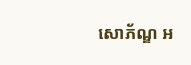សោភ័ណ្ឌ អ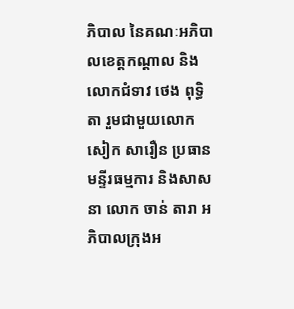ភិបាល នៃគណៈអភិបាលខេត្តកណ្តាល និងលោកជំទាវ ថេង ពុទ្ធិតា រួមជាមួយលោក សៀក សារឿន ប្រធានមន្ទីរធម្មការ និងសាសនា លោក ចាន់ តារា អភិបាលក្រុងអ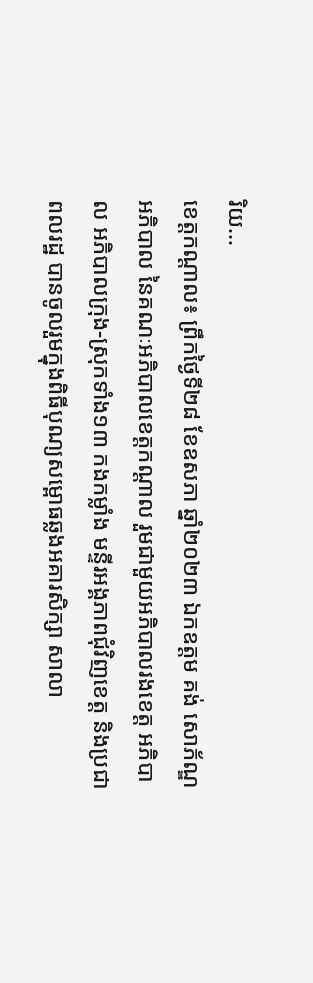រិយ...
ខេត្តកណ្ដាល៖ ព្រឹកថ្ងៃទី២៨ ខែឧសភា ឆ្នាំ២០២៣ ឯកឧត្ដម គង់ សោភ័ណ្ឌ អភិបាល នៃគណៈអភិបាលខេត្តកណ្ដាល រួមជាមួយអភិបាលរងខេត្ត អភិបាល អភិបាលក្រុង-ស្រុកទាំង១៣ កងកម្លាំង មន្ទីរអង្គភាពជុំវិញខេត្ត និងប្រជាពលរដ្ឋ បានចូលរួមក្នុងពិធីបុណ្យសម្ពោធឆ្លងអគារសិក្សា សាលា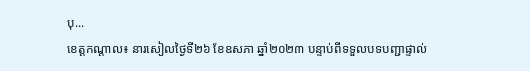បុ...
ខេត្តកណ្តាល៖ នារសៀលថ្ងៃទី២៦ ខែឧសភា ឆ្នាំ២០២៣ បន្ទាប់ពីទទួលបទបញ្ជាផ្ទាល់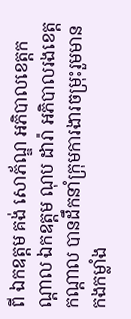ពី ឯកឧត្តម គង់ សោភ័ណ្ឌ អភិបាលខេត្តកណ្តាល ឯកឧត្តម ណុប ដារ៉ា អភិបាលរងខេត្តកណ្តាល បានដឹកនាំក្រុមការងារចម្រុះរួមមាន កងកម្លាំង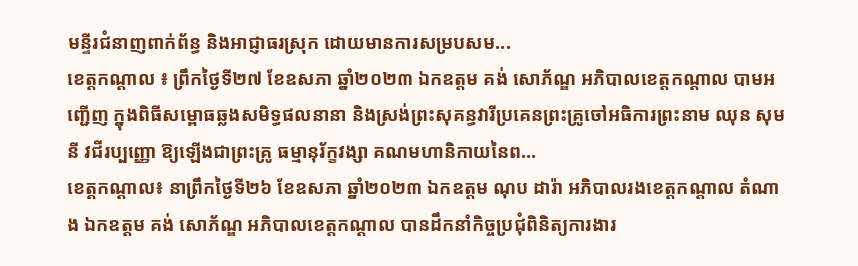មន្ទីរជំនាញពាក់ព័ន្ធ និងអាជ្ញាធរស្រុក ដោយមានការសម្របសម...
ខេត្តកណ្តាល ៖ ព្រឹកថ្ងៃទី២៧ ខែឧសភា ឆ្នាំ២០២៣ ឯកឧត្ដម គង់ សោភ័ណ្ឌ អភិបាលខេត្តកណ្ដាល បាមអញ្ជើញ ក្នុងពិធីសម្ពោធឆ្លងសមិទ្ធផលនានា និងស្រង់ព្រះសុគន្ធវារីប្រគេនព្រះគ្រូចៅអធិការព្រះនាម ឈុន សុមនី វជីរប្បញ្ញោ ឱ្យឡើងជាព្រះគ្រូ ធម្មានុរ័ក្ខវង្សា គណមហានិកាយនៃព...
ខេត្តកណ្តាល៖ នាព្រឹកថ្ងៃទី២៦ ខែឧសភា ឆ្នាំ២០២៣ ឯកឧត្តម ណុប ដារ៉ា អភិបាលរងខេត្តកណ្តាល តំណាង ឯកឧត្តម គង់ សោភ័ណ្ឌ អភិបាលខេត្តកណ្តាល បានដឹកនាំកិច្ចប្រជុំពិនិត្យការងារ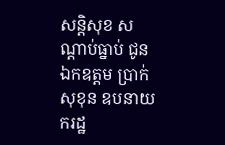សន្តិសុខ សណ្តាប់ធ្នាប់ ជូនឯកឧត្តម ប្រាក់ សុខុន ឧបនាយករដ្ឋ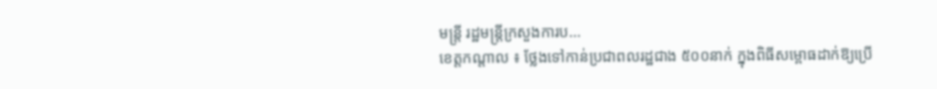មន្ត្រី រដ្ឋមន្ត្រីក្រសួងការប...
ខេត្តកណ្តាល ៖ ថ្លែងទៅកាន់ប្រជាពលរដ្ឋជាង ៥០០នាក់ ក្នុងពិធីសម្ពោធដាក់ឱ្យប្រើ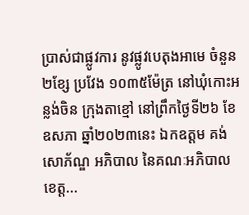ប្រាស់ជាផ្លូវការ នូវផ្លូវបេតុងអាមេ ចំនួន២ខ្សែ ប្រវែង ១០៣៥ម៉ែត្រ នៅឃុំកោះអន្លង់ចិន ក្រុងតាខ្មៅ នៅព្រឹកថ្ងៃទី២៦ ខែឧសភា ឆ្នាំ២០២៣នេះ ឯកឧត្តម គង់ សោភ័ណ្ឌ អភិបាល នៃគណៈអភិបាលខេត្ត...